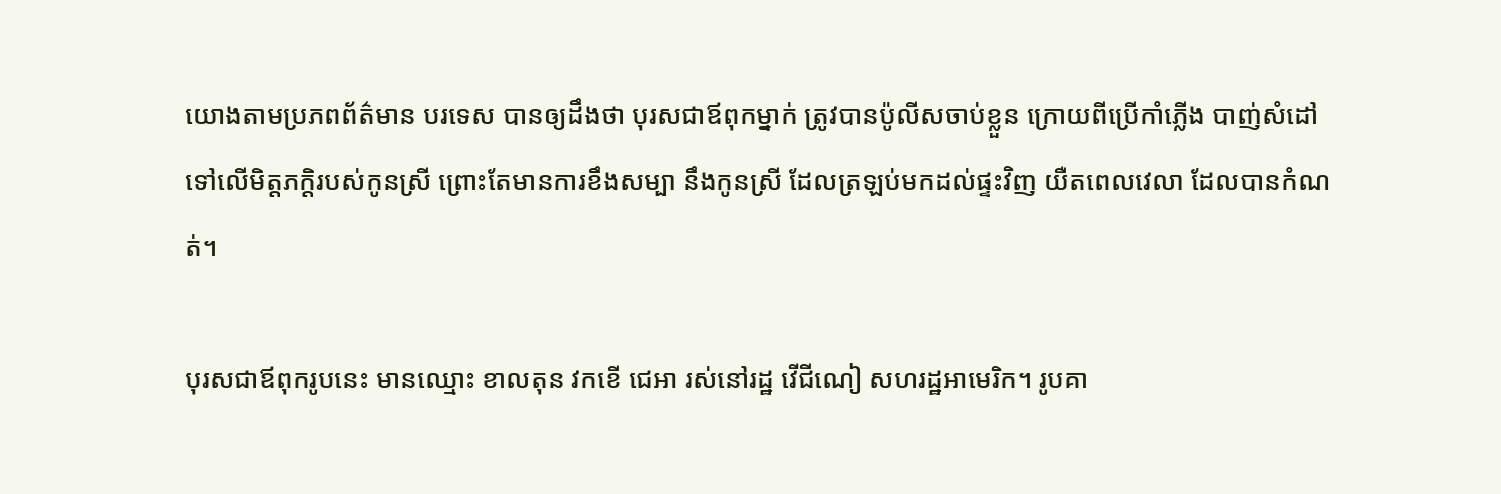យោងតាមប្រភពព័ត៌មាន បរទេស បានឲ្យដឹងថា បុរសជាឪពុកម្នាក់ ត្រូវបានប៉ូលីសចាប់ខ្លួន ក្រោយពីប្រើកាំភ្លើង បាញ់សំដៅ ទៅលើមិត្តភក្តិរបស់កូនស្រី ព្រោះតែមានការខឹងសម្បា នឹងកូនស្រី ដែលត្រឡប់មកដល់ផ្ទះវិញ យឺតពេលវេលា ដែលបានកំណត់។

បុរសជាឪពុករូបនេះ មានឈ្មោះ ខាលតុន វកខើ ជេអា រស់នៅរដ្ឋ វើជីណៀ សហរដ្ឋអាមេរិក។ រូបគា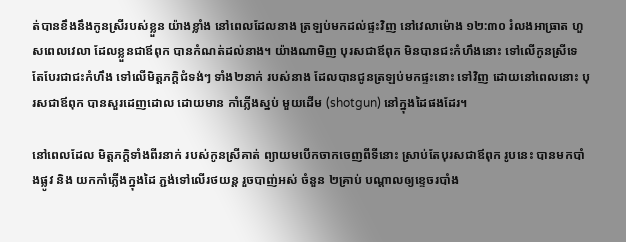ត់បានខឹងនឹងកូនស្រីរបស់ខ្លួន យ៉ាងខ្លាំង នៅពេលដែលនាង ត្រឡប់មកដល់ផ្ទះវិញ នៅវេលាម៉ោង ១២:៣០ រំលងអាធ្រាត ហួសពេលវេលា ដែលខ្លួនជាឪពុក បានកំណត់ដល់នាង។ យ៉ាងណាមិញ បុរសជាឪពុក មិនបានជះកំហឹងនោះ ទៅលើកូនស្រីទេ តែបែរជាជះកំហឹង ទៅលើមិត្តភក្តិជំទង់ៗ ទាំង២នាក់ របស់នាង ដែលបានជូនត្រឡប់មកផ្ទះនោះ ទៅវិញ ដោយនៅពេលនោះ បុរសជាឪពុក បានសួរដេញដោល ដោយមាន កាំភ្លើងស្នប់ មួយដើម (shotgun) នៅក្នុងដៃផងដែរ។

នៅពេលដែល មិត្តភក្តិទាំងពីរនាក់ របស់កូនស្រីគាត់ ព្យាយមបើកចាកចេញពីទីនោះ ស្រាប់តែបុរសជាឪពុក រូបនេះ បានមកបាំងផ្លូវ និង យកកាំភ្លើងក្នុងដៃ ភ្ជង់ទៅលើរថយន្ត រួចបាញ់អស់ ចំនួន ២គ្រាប់ បណ្តាលឲ្យខ្ទេចរបាំង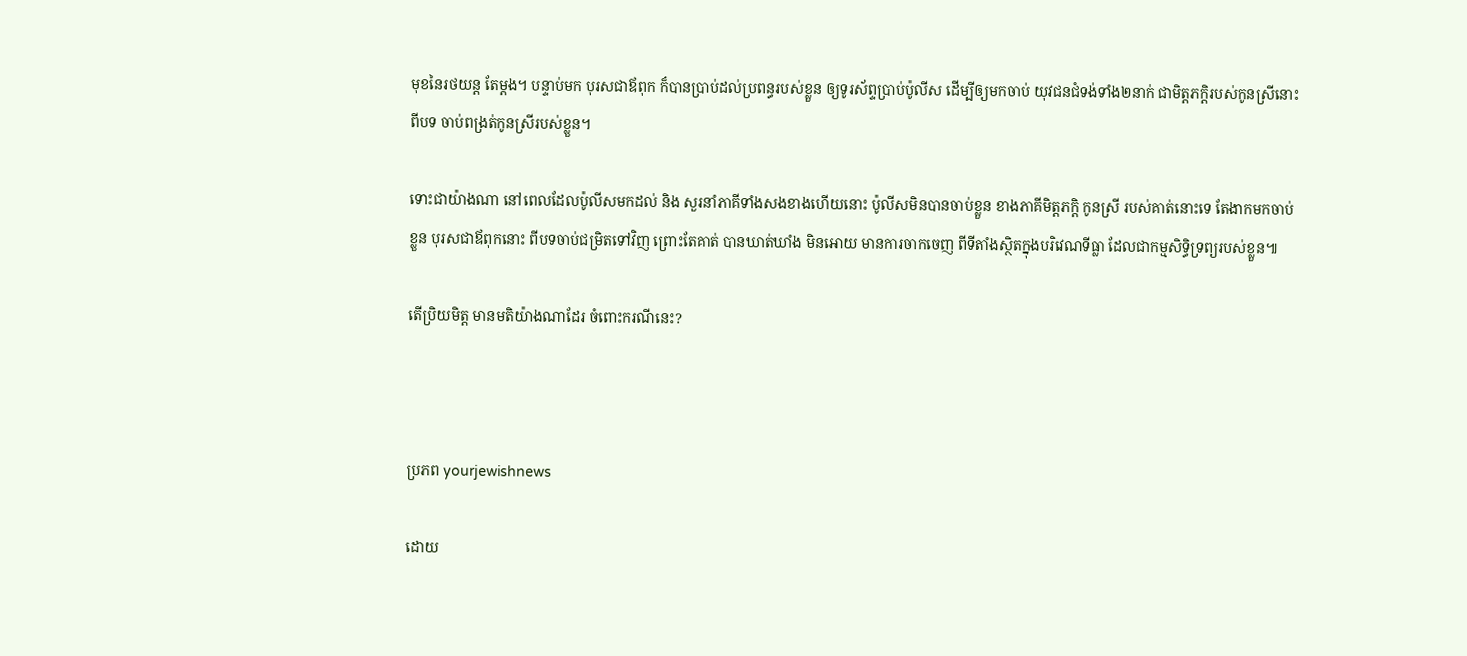មុខនៃរថយន្ត តែម្តង។ បន្ទាប់មក បុរសជាឪពុក ក៏បានប្រាប់ដល់ប្រពន្ធរបស់ខ្លួន ឲ្យទូរស័ព្ទប្រាប់ប៉ូលីស ដើម្បីឲ្យមកចាប់ យុវជនជំទង់ទាំង២នាក់ ជាមិត្តភក្តិរបស់កូនស្រីនោះ ពីបទ ចាប់ពង្រត់កូនស្រីរបស់ខ្លួន។

ទោះជាយ៉ាងណា នៅពេលដែលប៉ូលីសមកដល់ និង សួរនាំភាគីទាំងសងខាងហើយនោះ ប៉ូលីសមិនបានចាប់ខ្លួន ខាងភាគីមិត្តភក្តិ កូនស្រី របស់គាត់នោះទេ តែងាកមកចាប់ខ្លួន បុរសជាឪពុកនោះ ពីបទចាប់ជម្រិតទៅវិញ ព្រោះតែគាត់ បានឃាត់ឃាំង មិនអោយ មានការចាកចេញ ពីទីតាំងស្ថិតក្នុងបរិវេណទីធ្លា ដែលជាកម្មសិទ្ធិទ្រព្យរបស់ខ្លួន៕

តើប្រិយមិត្ត មានមតិយ៉ាងណាដែរ ចំពោះករណីនេះ?



ប្រភព yourjewishnews

ដោយ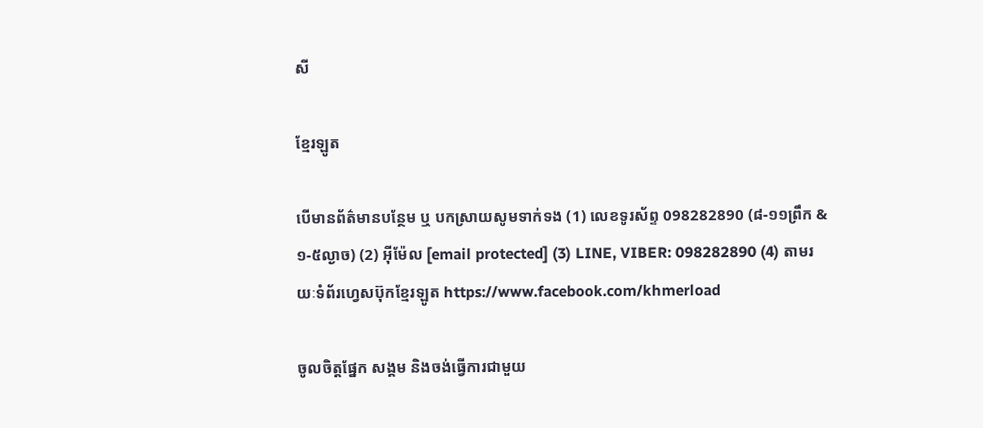សី

ខ្មែរឡូត

បើមានព័ត៌មានបន្ថែម ឬ បកស្រាយសូមទាក់ទង (1) លេខទូរស័ព្ទ 098282890 (៨-១១ព្រឹក & ១-៥ល្ងាច) (2) អ៊ីម៉ែល [email protected] (3) LINE, VIBER: 098282890 (4) តាមរយៈទំព័រហ្វេសប៊ុកខ្មែរឡូត https://www.facebook.com/khmerload

ចូលចិត្តផ្នែក សង្គម និងចង់ធ្វើការជាមួយ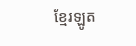ខ្មែរឡូត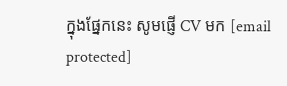ក្នុងផ្នែកនេះ សូមផ្ញើ CV មក [email protected]